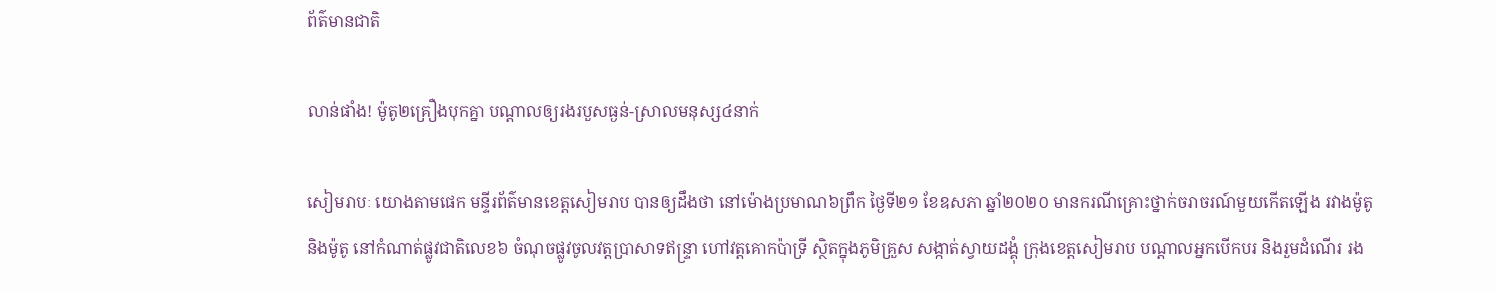ព័ត៌មានជាតិ

លាន់ផាំង! ម៉ូតូ២គ្រឿងបុកគ្នា បណ្តាលឲ្យរងរបួសធ្ងន់-ស្រាលមនុស្ស៤នាក់

សៀមរាបៈ យោងតាមផេក មន្ទីរព័ត៌មានខេត្តសៀមរាប បានឲ្យដឹងថា នៅម៉ោងប្រមាណ៦ព្រឹក ថ្ងៃទី២១ ខែឧសភា ឆ្នាំ២០២០ មានករណីគ្រោះថ្នាក់ចរាចរណ៍មួយកើតឡើង រវាងម៉ូតូ និងម៉ូតូ នៅកំណាត់ផ្លូវជាតិលេខ៦ ចំណុចផ្លូវចូលវត្តប្រាសាទឥន្ទ្រា ហៅវត្តគោកប៉ាទ្រី ស្ថិតក្នុងភូមិគ្រួស សង្កាត់ស្វាយដង្គុំ ក្រុងខេត្តសៀមរាប បណ្តាលអ្នកបើកបរ និងរួមដំណើរ រង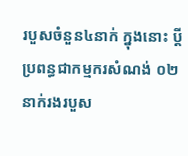របួសចំនួន៤នាក់ ក្នុងនោះ ប្ដីប្រពន្ធជាកម្មករសំណង់ ០២នាក់រងរបួស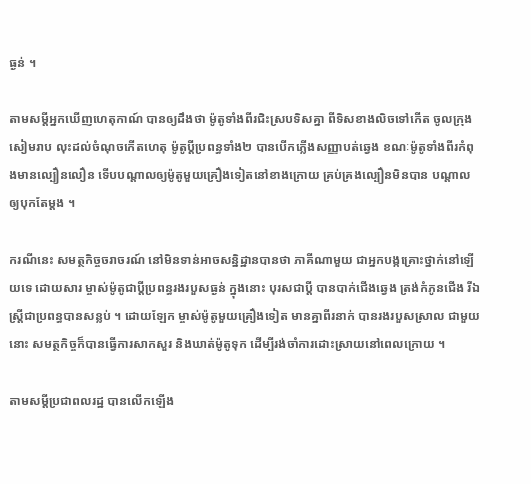ធ្ងន់ ។

តាមសម្ដីអ្នកឃើញហេតុកាណ៍ បានឲ្យដឹងថា ម៉ូតូទាំងពីរជិះស្របទិសគ្នា ពីទិសខាងលិចទៅកើត ចូលក្រុងសៀមរាប លុះដល់ចំណុចកើតហេតុ ម៉ូតូប្ដីប្រពន្ធទាំង២ បានបើកភ្លើងសញ្ញាបត់ឆ្វេង ខណៈម៉ូតូទាំងពីរកំពុងមានល្បឿនលឿន ទើបបណ្ដាលឲ្យម៉ូតូមួយគ្រឿងទៀតនៅខាងក្រោយ គ្រប់គ្រងល្បឿនមិនបាន បណ្តាលឲ្យបុកតែម្តង ។

ករណីនេះ សមត្ថកិច្ចចរាចរណ៍ នៅមិនទាន់អាចសន្និដ្ឋានបានថា ភាគីណាមួយ ជាអ្នកបង្កគ្រោះថ្នាក់នៅឡើយទេ ដោយសារ ម្ចាស់ម៉ូតូជាប្ដីប្រពន្ធរងរបួសធ្ងន់ ក្នុងនោះ បុរសជាប្តី បានបាក់ជើងឆ្វេង ត្រង់កំភូនជើង រីឯស្រ្តីជាប្រពន្ធបានសន្លប់ ។ ដោយឡែក ម្ចាស់ម៉ូតូមួយគ្រឿងទៀត មានគ្នាពីរនាក់ បានរងរបួសស្រាល ជាមួយនោះ សមត្ថកិច្ចក៏បានធ្វើការសាកសួរ និងឃាត់ម៉ូតូទុក ដើម្បីរង់ចាំការដោះស្រាយនៅពេលក្រោយ ។

តាមសម្ដីប្រជាពលរដ្ឋ បានលើកឡើង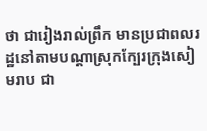ថា ជារៀងរាល់ព្រឹក មានប្រជាពលរដ្ឋនៅតាមបណ្ដាស្រុកក្បែរក្រុងសៀមរាប ជា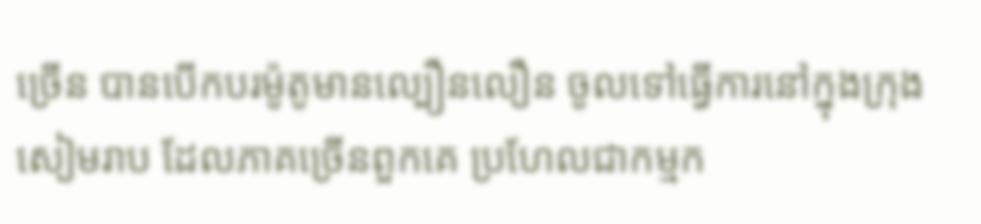ច្រើន បានបើកបរម៉ូតូមានល្បឿនលឿន ចូលទៅធ្វើការនៅក្នុងក្រុងសៀមរាប ដែលភាគច្រើនពួកគេ ប្រហែលជាកម្មក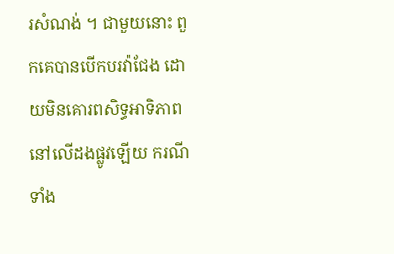រសំណង់ ។ ជាមួយនោះ ពួកគេបានបើកបរវ៉ាជែង ដោយមិនគោរពសិទ្ធអាទិភាព នៅលើដងផ្លូវឡើយ ករណីទាំង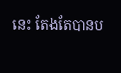នេះ តែងតែបានប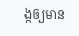ង្កឲ្យមាន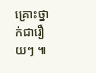គ្រោះថ្នាក់ជារឿយៗ ៕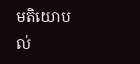មតិយោបល់